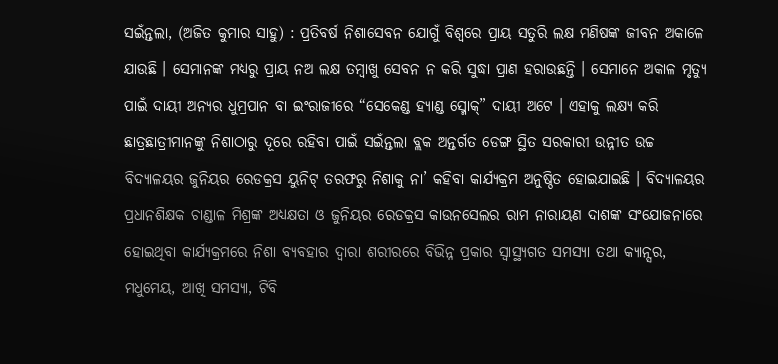ସଇଁନ୍ତଲା, (ଅଜିତ କୁମାର ସାହୁ) : ପ୍ରତିବର୍ଷ ନିଶାସେବନ ଯୋଗୁଁ ବିଶ୍ୱରେ ପ୍ରାୟ ସତୁରି ଲକ୍ଷ ମଣିଷଙ୍କ ଜୀବନ ଅକାଳେ ଯାଉଛି । ସେମାନଙ୍କ ମଧ୍ୟରୁ ପ୍ରାୟ ନଅ ଲକ୍ଷ ତମ୍ବାଖୁ ସେବନ ନ କରି ସୁଦ୍ଧା ପ୍ରାଣ ହରାଉଛନ୍ତି । ସେମାନେ ଅକାଳ ମୃତ୍ୟୁ ପାଇଁ ଦାୟୀ ଅନ୍ୟର ଧୁମ୍ରପାନ ବା ଇଂରାଜୀରେ “ସେକେଣ୍ଡ ହ୍ୟାଣ୍ଡ ସ୍ମୋକ୍” ଦାୟୀ ଅଟେ । ଏହାକୁ ଲକ୍ଷ୍ୟ କରି ଛାତ୍ରଛାତ୍ରୀମାନଙ୍କୁ ନିଶାଠାରୁ ଦୂରେ ରହିବା ପାଇଁ ସଇଁନ୍ତଲା ବ୍ଲକ ଅନ୍ତର୍ଗତ ଡେଙ୍ଗ ସ୍ଥିତ ସରକାରୀ ଉନ୍ନୀତ ଉଚ୍ଚ ବିଦ୍ୟାଳୟର ଜୁନିୟର ରେଡକ୍ରସ ୟୁନିଟ୍ ତରଫରୁ ନିଶାକୁ ନା’ କହିବା କାର୍ଯ୍ୟକ୍ରମ ଅନୁଷ୍ଠିତ ହୋଇଯାଇଛି । ବିଦ୍ୟାଳୟର ପ୍ରଧାନଶିକ୍ଷକ ଚାଣ୍ଡାଳ ମିଶ୍ରଙ୍କ ଅଧ୍ୟକ୍ଷତା ଓ ଜୁନିୟର ରେଡକ୍ରସ କାଉନସେଲର ରାମ ନାରାୟଣ ଦାଶଙ୍କ ସଂଯୋଜନାରେ ହୋଇଥିବା କାର୍ଯ୍ୟକ୍ରମରେ ନିଶା ବ୍ୟବହାର ଦ୍ୱାରା ଶରୀରରେ ବିଭିନ୍ନ ପ୍ରକାର ସ୍ୱାସ୍ଥ୍ୟଗତ ସମସ୍ୟା ତଥା କ୍ୟାନ୍ସର, ମଧୁମେୟ, ଆଖି ସମସ୍ୟା, ଟିବି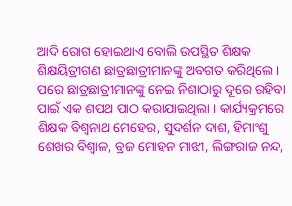ଆଦି ରୋଗ ହୋଇଥାଏ ବୋଲି ଉପସ୍ଥିତ ଶିକ୍ଷକ ଶିକ୍ଷୟିତ୍ରୀଗଣ ଛାତ୍ରଛାତ୍ରୀମାନଙ୍କୁ ଅବଗତ କରିଥିଲେ । ପରେ ଛାତ୍ରଛାତ୍ରୀମାନଙ୍କୁ ନେଇ ନିଶାଠାରୁ ଦୂରେ ରହିବା ପାଇଁ ଏକ ଶପଥ ପାଠ କରାଯାଇଥିଲା । କାର୍ଯ୍ୟକ୍ରମରେ ଶିକ୍ଷକ ବିଶ୍ୱନାଥ ମେହେର, ସୁଦର୍ଶନ ଦାଶ, ହିମାଂଶୁ ଶେଖର ବିଶ୍ୱାଳ, ବ୍ରଜ ମୋହନ ମାଝୀ, ଲିଙ୍ଗରାଜ ନନ୍ଦ,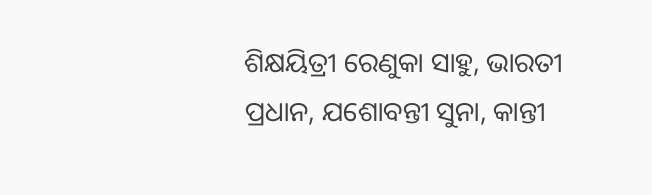ଶିକ୍ଷୟିତ୍ରୀ ରେଣୁକା ସାହୁ, ଭାରତୀ ପ୍ରଧାନ, ଯଶୋବନ୍ତୀ ସୁନା, କାନ୍ତୀ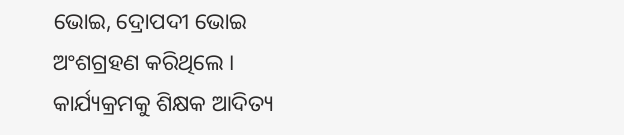ଭୋଇ, ଦ୍ରୋପଦୀ ଭୋଇ ଅଂଶଗ୍ରହଣ କରିଥିଲେ । କାର୍ଯ୍ୟକ୍ରମକୁ ଶିକ୍ଷକ ଆଦିତ୍ୟ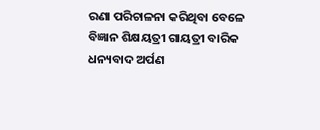ରଣା ପରିଚାଳନା କରିଥିବା ବେଳେ ବିଜ୍ଞାନ ଶିକ୍ଷୟତ୍ରୀ ଗାୟତ୍ରୀ ବାରିକ ଧନ୍ୟବାଦ ଅର୍ପଣ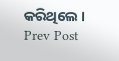କରିଥିଲେ ।
Prev Post